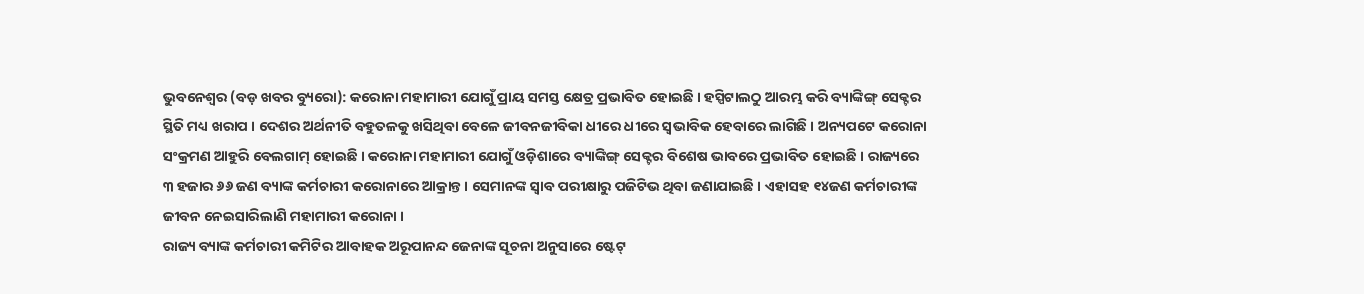ଭୁବନେଶ୍ୱର (ବଡ଼ ଖବର ବ୍ୟୁରୋ): କରୋନା ମହାମାରୀ ଯୋଗୁଁ ପ୍ରାୟ ସମସ୍ତ କ୍ଷେତ୍ର ପ୍ରଭାବିତ ହୋଇଛି । ହସ୍ପିଟାଲଠୁ ଆରମ୍ଭ କରି ବ୍ୟାଙ୍କିଙ୍ଗ୍ ସେକ୍ଟର ସ୍ଥିତି ମଧ୍ୟ ଖରାପ । ଦେଶର ଅର୍ଥନୀତି ବହୁତଳକୁ ଖସିଥିବା ବେଳେ ଜୀବନଜୀବିକା ଧୀରେ ଧୀରେ ସ୍ୱଭାବିକ ହେବାରେ ଲାଗିଛି । ଅନ୍ୟପଟେ କରୋନା ସଂକ୍ରମଣ ଆହୁରି ବେଲଗାମ୍ ହୋଇଛି । କରୋନା ମହାମାରୀ ଯୋଗୁଁ ଓଡ଼ିଶାରେ ବ୍ୟାଙ୍କିଙ୍ଗ୍ ସେକ୍ଟର ବିଶେଷ ଭାବରେ ପ୍ରଭାବିତ ହୋଇଛି । ରାଜ୍ୟରେ ୩ ହଜାର ୬୬ ଜଣ ବ୍ୟାଙ୍କ କର୍ମଚାରୀ କରୋନାରେ ଆକ୍ରାନ୍ତ । ସେମାନଙ୍କ ସ୍ୱାବ ପରୀକ୍ଷାରୁ ପଜିଟିଭ ଥିବା ଜଣାଯାଇଛି । ଏହାସହ ୧୪ଜଣ କର୍ମଚାରୀଙ୍କ ଜୀବନ ନେଇସାରିଲାଣି ମହାମାରୀ କରୋନା ।
ରାଜ୍ୟ ବ୍ୟାଙ୍କ କର୍ମଚାରୀ କମିଟିର ଆବାହକ ଅରୂପାନନ୍ଦ ଜେନାଙ୍କ ସୂଚନା ଅନୁସାରେ ଷ୍ଟେଟ୍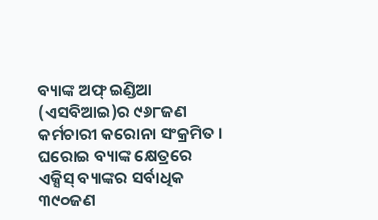ବ୍ୟାଙ୍କ ଅଫ୍ ଇଣ୍ଡିଆ (ଏସବିଆଇ)ର ୯୬୮ଜଣ କର୍ମଚାରୀ କରୋନା ସଂକ୍ରମିତ । ଘରୋଇ ବ୍ୟାଙ୍କ କ୍ଷେତ୍ରରେ ଏକ୍ସିସ୍ ବ୍ୟାଙ୍କର ସର୍ବାଧିକ ୩୯୦ଜଣ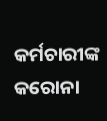କର୍ମଚାରୀଙ୍କ କରୋନା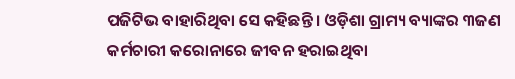ପଜିଟିଭ ବାହାରିଥିବା ସେ କହିଛନ୍ତି । ଓଡ଼ିଶା ଗ୍ରାମ୍ୟ ବ୍ୟାଙ୍କର ୩ଜଣ କର୍ମଚାରୀ କରୋନାରେ ଜୀବନ ହରାଇଥିବା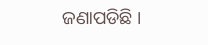ଜଣାପଡିଛି ।